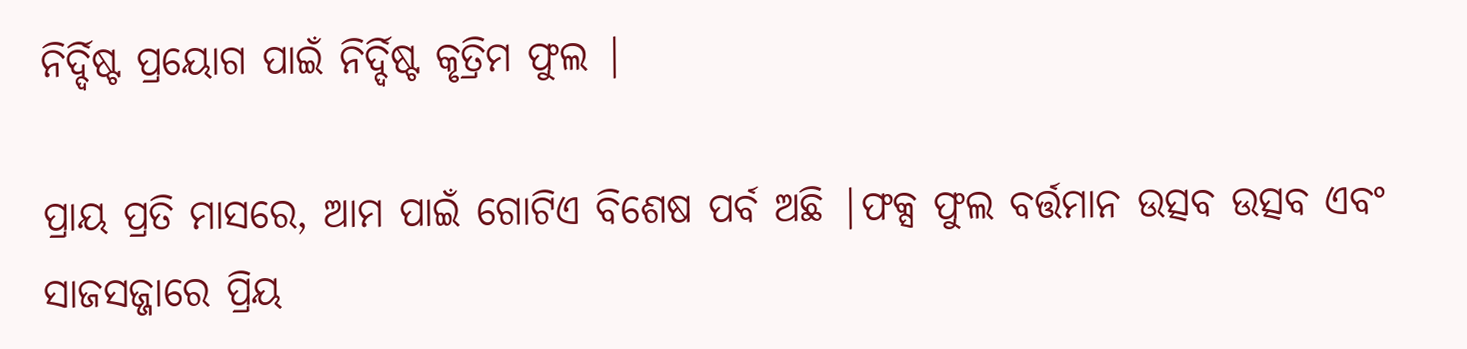ନିର୍ଦ୍ଦିଷ୍ଟ ପ୍ରୟୋଗ ପାଇଁ ନିର୍ଦ୍ଦିଷ୍ଟ କୃତ୍ରିମ ଫୁଲ |

ପ୍ରାୟ ପ୍ରତି ମାସରେ, ଆମ ପାଇଁ ଗୋଟିଏ ବିଶେଷ ପର୍ବ ଅଛି |ଫକ୍ସ ଫୁଲ ବର୍ତ୍ତମାନ ଉତ୍ସବ ଉତ୍ସବ ଏବଂ ସାଜସଜ୍ଜାରେ ପ୍ରିୟ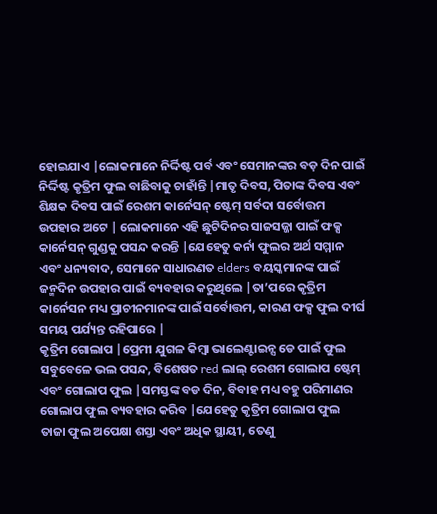ହୋଇଯାଏ |ଲୋକମାନେ ନିର୍ଦ୍ଦିଷ୍ଟ ପର୍ବ ଏବଂ ସେମାନଙ୍କର ବଡ଼ ଦିନ ପାଇଁ ନିର୍ଦ୍ଦିଷ୍ଟ କୃତ୍ରିମ ଫୁଲ ବାଛିବାକୁ ଚାହାଁନ୍ତି |ମାତୃ ଦିବସ, ପିତାଙ୍କ ଦିବସ ଏବଂ ଶିକ୍ଷକ ଦିବସ ପାଇଁ ରେଶମ କାର୍ନେସନ୍ ଷ୍ଟେମ୍ ସର୍ବଦା ସର୍ବୋତ୍ତମ ଉପହାର ଅଟେ | ଲୋକମାନେ ଏହି ଛୁଟିଦିନର ସାଜସଜ୍ଜା ପାଇଁ ଫକ୍ସ କାର୍ନେସନ୍ ଗୁଣ୍ଡକୁ ପସନ୍ଦ କରନ୍ତି |ଯେହେତୁ କର୍ନା ଫୁଲର ଅର୍ଥ ସମ୍ମାନ ଏବଂ ଧନ୍ୟବାଦ, ସେମାନେ ସାଧାରଣତ elders ବୟସ୍କମାନଙ୍କ ପାଇଁ ଜନ୍ମଦିନ ଉପହାର ପାଇଁ ବ୍ୟବହାର କରୁଥିଲେ |ତା’ପରେ କୃତ୍ରିମ କାର୍ନେସନ ମଧ୍ୟ ପ୍ରାଚୀନମାନଙ୍କ ପାଇଁ ସର୍ବୋତ୍ତମ, କାରଣ ଫକ୍ସ ଫୁଲ ଦୀର୍ଘ ସମୟ ପର୍ଯ୍ୟନ୍ତ ରହିପାରେ |
କୃତ୍ରିମ ଗୋଲାପ |ପ୍ରେମୀ ଯୁଗଳ କିମ୍ବା ଭାଲେଣ୍ଟାଇନ୍ସ ଡେ ପାଇଁ ଫୁଲ ସବୁବେଳେ ଭଲ ପସନ୍ଦ, ବିଶେଷତ red ଲାଲ୍ ରେଶମ ଗୋଲାପ ଷ୍ଟେମ୍ ଏବଂ ଗୋଲାପ ଫୁଲ |ସମସ୍ତଙ୍କ ବଡ ଦିନ, ବିବାହ ମଧ୍ୟ ବହୁ ପରିମାଣର ଗୋଲାପ ଫୁଲ ବ୍ୟବହାର କରିବ |ଯେହେତୁ କୃତ୍ରିମ ଗୋଲାପ ଫୁଲ ତାଜା ଫୁଲ ଅପେକ୍ଷା ଶସ୍ତା ଏବଂ ଅଧିକ ସ୍ଥାୟୀ, ତେଣୁ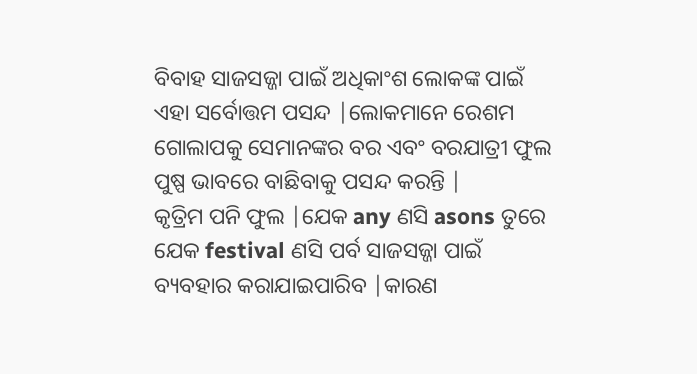ବିବାହ ସାଜସଜ୍ଜା ପାଇଁ ଅଧିକାଂଶ ଲୋକଙ୍କ ପାଇଁ ଏହା ସର୍ବୋତ୍ତମ ପସନ୍ଦ |ଲୋକମାନେ ରେଶମ ଗୋଲାପକୁ ସେମାନଙ୍କର ବର ଏବଂ ବରଯାତ୍ରୀ ଫୁଲ ପୁଷ୍ପ ଭାବରେ ବାଛିବାକୁ ପସନ୍ଦ କରନ୍ତି |
କୃତ୍ରିମ ପନି ଫୁଲ |ଯେକ any ଣସି asons ତୁରେ ଯେକ festival ଣସି ପର୍ବ ସାଜସଜ୍ଜା ପାଇଁ ବ୍ୟବହାର କରାଯାଇପାରିବ |କାରଣ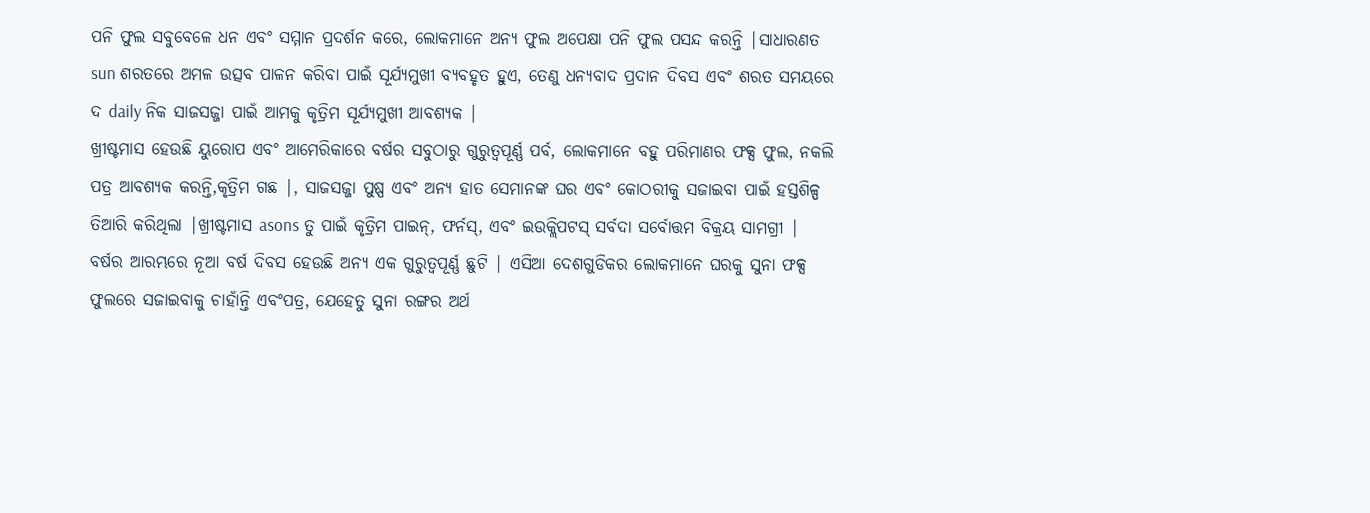ପନି ଫୁଲ ସବୁବେଳେ ଧନ ଏବଂ ସମ୍ମାନ ପ୍ରଦର୍ଶନ କରେ, ଲୋକମାନେ ଅନ୍ୟ ଫୁଲ ଅପେକ୍ଷା ପନି ଫୁଲ ପସନ୍ଦ କରନ୍ତି |ସାଧାରଣତ sun ଶରତରେ ଅମଳ ଉତ୍ସବ ପାଳନ କରିବା ପାଇଁ ସୂର୍ଯ୍ୟମୁଖୀ ବ୍ୟବହୃତ ହୁଏ, ତେଣୁ ଧନ୍ୟବାଦ ପ୍ରଦାନ ଦିବସ ଏବଂ ଶରତ ସମୟରେ ଦ daily ନିକ ସାଜସଜ୍ଜା ପାଇଁ ଆମକୁ କୃତ୍ରିମ ସୂର୍ଯ୍ୟମୁଖୀ ଆବଶ୍ୟକ |
ଖ୍ରୀଷ୍ଟମାସ ହେଉଛି ୟୁରୋପ ଏବଂ ଆମେରିକାରେ ବର୍ଷର ସବୁଠାରୁ ଗୁରୁତ୍ୱପୂର୍ଣ୍ଣ ପର୍ବ, ଲୋକମାନେ ବହୁ ପରିମାଣର ଫକ୍ସ ଫୁଲ, ନକଲି ପତ୍ର ଆବଶ୍ୟକ କରନ୍ତି,କୃତ୍ରିମ ଗଛ |, ସାଜସଜ୍ଜା ପୁଷ୍ପ ଏବଂ ଅନ୍ୟ ହାତ ସେମାନଙ୍କ ଘର ଏବଂ କୋଠରୀକୁ ସଜାଇବା ପାଇଁ ହସ୍ତଶିଳ୍ପ ତିଆରି କରିଥିଲା |ଖ୍ରୀଷ୍ଟମାସ asons ତୁ ପାଇଁ କୃତ୍ରିମ ପାଇନ୍, ଫର୍ନସ୍, ଏବଂ ଇଉକ୍ଲିପଟସ୍ ସର୍ବଦା ସର୍ବୋତ୍ତମ ବିକ୍ରୟ ସାମଗ୍ରୀ |
ବର୍ଷର ଆରମ୍ଭରେ ନୂଆ ବର୍ଷ ଦିବସ ହେଉଛି ଅନ୍ୟ ଏକ ଗୁରୁତ୍ୱପୂର୍ଣ୍ଣ ଛୁଟି | ଏସିଆ ଦେଶଗୁଡିକର ଲୋକମାନେ ଘରକୁ ସୁନା ଫକ୍ସ ଫୁଲରେ ସଜାଇବାକୁ ଚାହାଁନ୍ତି ଏବଂପତ୍ର, ଯେହେତୁ ସୁନା ରଙ୍ଗର ଅର୍ଥ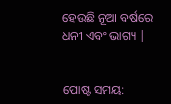ହେଉଛି ନୂଆ ବର୍ଷରେ ଧନୀ ଏବଂ ଭାଗ୍ୟ |


ପୋଷ୍ଟ ସମୟ: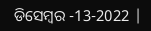ଡିସେମ୍ବର -13-2022 |